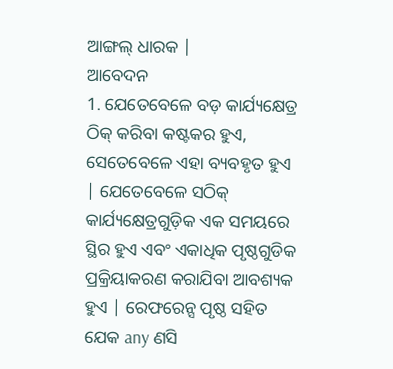ଆଙ୍ଗଲ୍ ଧାରକ |
ଆବେଦନ
1. ଯେତେବେଳେ ବଡ଼ କାର୍ଯ୍ୟକ୍ଷେତ୍ର ଠିକ୍ କରିବା କଷ୍ଟକର ହୁଏ, ସେତେବେଳେ ଏହା ବ୍ୟବହୃତ ହୁଏ | ଯେତେବେଳେ ସଠିକ୍ କାର୍ଯ୍ୟକ୍ଷେତ୍ରଗୁଡ଼ିକ ଏକ ସମୟରେ ସ୍ଥିର ହୁଏ ଏବଂ ଏକାଧିକ ପୃଷ୍ଠଗୁଡିକ ପ୍ରକ୍ରିୟାକରଣ କରାଯିବା ଆବଶ୍ୟକ ହୁଏ | ରେଫରେନ୍ସ ପୃଷ୍ଠ ସହିତ ଯେକ any ଣସି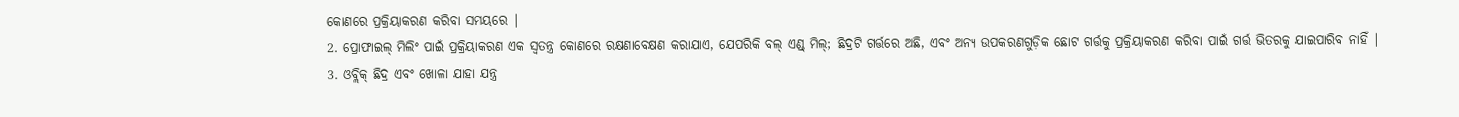କୋଣରେ ପ୍ରକ୍ରିୟାକରଣ କରିବା ସମୟରେ |
2. ପ୍ରୋଫାଇଲ୍ ମିଲିଂ ପାଇଁ ପ୍ରକ୍ରିୟାକରଣ ଏକ ସ୍ୱତନ୍ତ୍ର କୋଣରେ ରକ୍ଷଣାବେକ୍ଷଣ କରାଯାଏ, ଯେପରିକି ବଲ୍ ଏଣ୍ଡ୍ ମିଲ୍; ଛିଦ୍ରଟି ଗର୍ତ୍ତରେ ଅଛି, ଏବଂ ଅନ୍ୟ ଉପକରଣଗୁଡ଼ିକ ଛୋଟ ଗର୍ତ୍ତକୁ ପ୍ରକ୍ରିୟାକରଣ କରିବା ପାଇଁ ଗର୍ତ୍ତ ଭିତରକୁ ଯାଇପାରିବ ନାହିଁ |
3. ଓବ୍ଲିକ୍ ଛିଦ୍ର ଏବଂ ଖୋଳା ଯାହା ଯନ୍ତ୍ର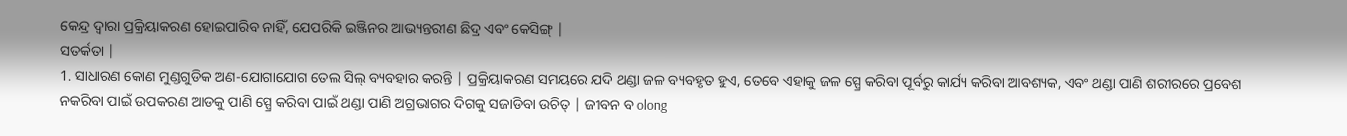କେନ୍ଦ୍ର ଦ୍ୱାରା ପ୍ରକ୍ରିୟାକରଣ ହୋଇପାରିବ ନାହିଁ, ଯେପରିକି ଇଞ୍ଜିନର ଆଭ୍ୟନ୍ତରୀଣ ଛିଦ୍ର ଏବଂ କେସିଙ୍ଗ୍ |
ସତର୍କତା |
1. ସାଧାରଣ କୋଣ ମୁଣ୍ଡଗୁଡିକ ଅଣ-ଯୋଗାଯୋଗ ତେଲ ସିଲ୍ ବ୍ୟବହାର କରନ୍ତି | ପ୍ରକ୍ରିୟାକରଣ ସମୟରେ ଯଦି ଥଣ୍ଡା ଜଳ ବ୍ୟବହୃତ ହୁଏ, ତେବେ ଏହାକୁ ଜଳ ସ୍ପ୍ରେ କରିବା ପୂର୍ବରୁ କାର୍ଯ୍ୟ କରିବା ଆବଶ୍ୟକ, ଏବଂ ଥଣ୍ଡା ପାଣି ଶରୀରରେ ପ୍ରବେଶ ନକରିବା ପାଇଁ ଉପକରଣ ଆଡକୁ ପାଣି ସ୍ପ୍ରେ କରିବା ପାଇଁ ଥଣ୍ଡା ପାଣି ଅଗ୍ରଭାଗର ଦିଗକୁ ସଜାଡିବା ଉଚିତ୍ | ଜୀବନ ବ olong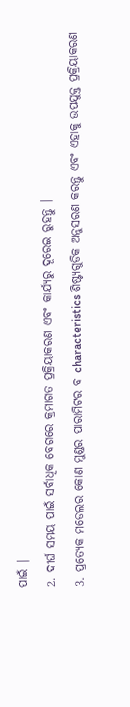ପାଇଁ |
2. ଦୀର୍ଘ ସମୟ ପାଇଁ ସର୍ବାଧିକ ବେଗରେ କ୍ରମାଗତ ପ୍ରକ୍ରିୟାକରଣ ଏବଂ କାର୍ଯ୍ୟରୁ ଦୂରେଇ ରୁହନ୍ତୁ |
3. ପ୍ରତ୍ୟେକ ମଡେଲର କୋଣ ମୁଣ୍ଡର ପାରାମିଟର ବ characteristics ଶିଷ୍ଟ୍ୟଗୁଡିକ ଅନୁସରଣ କରନ୍ତୁ ଏବଂ ଏହାକୁ ଉପଯୁକ୍ତ ପ୍ରକ୍ରିୟାକରଣ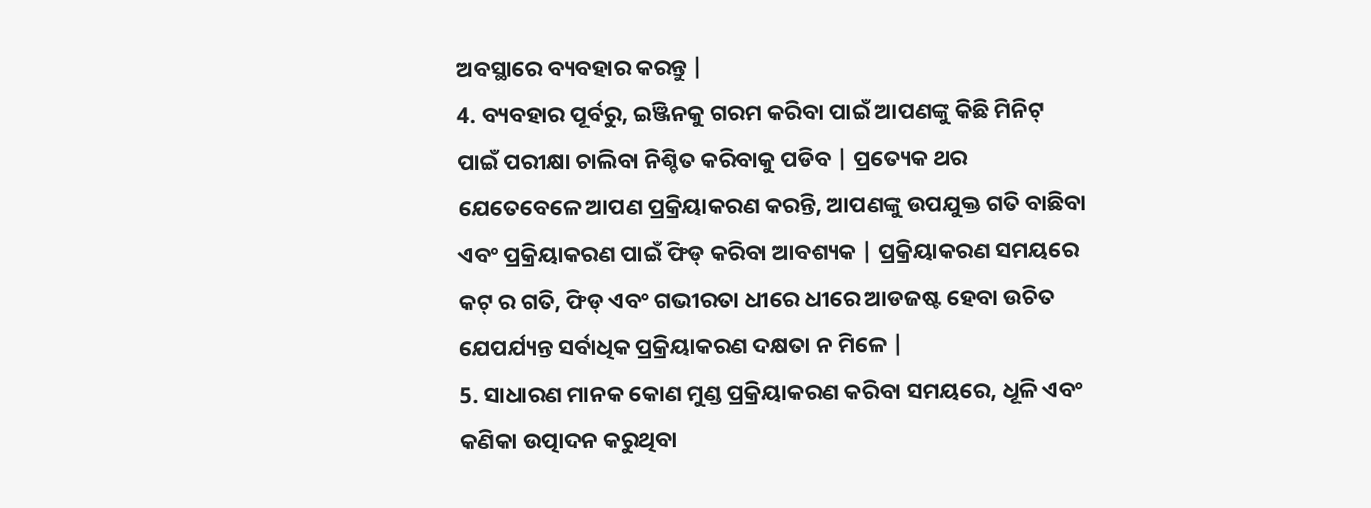ଅବସ୍ଥାରେ ବ୍ୟବହାର କରନ୍ତୁ |
4. ବ୍ୟବହାର ପୂର୍ବରୁ, ଇଞ୍ଜିନକୁ ଗରମ କରିବା ପାଇଁ ଆପଣଙ୍କୁ କିଛି ମିନିଟ୍ ପାଇଁ ପରୀକ୍ଷା ଚାଲିବା ନିଶ୍ଚିତ କରିବାକୁ ପଡିବ | ପ୍ରତ୍ୟେକ ଥର ଯେତେବେଳେ ଆପଣ ପ୍ରକ୍ରିୟାକରଣ କରନ୍ତି, ଆପଣଙ୍କୁ ଉପଯୁକ୍ତ ଗତି ବାଛିବା ଏବଂ ପ୍ରକ୍ରିୟାକରଣ ପାଇଁ ଫିଡ୍ କରିବା ଆବଶ୍ୟକ | ପ୍ରକ୍ରିୟାକରଣ ସମୟରେ କଟ୍ ର ଗତି, ଫିଡ୍ ଏବଂ ଗଭୀରତା ଧୀରେ ଧୀରେ ଆଡଜଷ୍ଟ ହେବା ଉଚିତ ଯେପର୍ଯ୍ୟନ୍ତ ସର୍ବାଧିକ ପ୍ରକ୍ରିୟାକରଣ ଦକ୍ଷତା ନ ମିଳେ |
5. ସାଧାରଣ ମାନକ କୋଣ ମୁଣ୍ଡ ପ୍ରକ୍ରିୟାକରଣ କରିବା ସମୟରେ, ଧୂଳି ଏବଂ କଣିକା ଉତ୍ପାଦନ କରୁଥିବା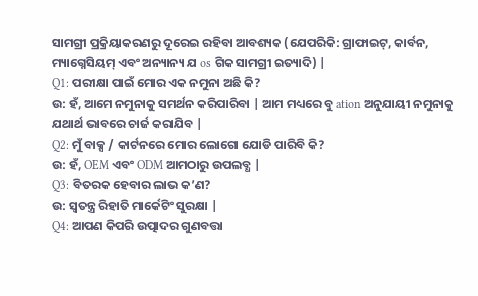ସାମଗ୍ରୀ ପ୍ରକ୍ରିୟାକରଣରୁ ଦୂରେଇ ରହିବା ଆବଶ୍ୟକ (ଯେପରିକି: ଗ୍ରାଫାଇଟ୍, କାର୍ବନ, ମ୍ୟାଗ୍ନେସିୟମ୍ ଏବଂ ଅନ୍ୟାନ୍ୟ ଯ os ଗିକ ସାମଗ୍ରୀ ଇତ୍ୟାଦି) |
Q1: ପରୀକ୍ଷା ପାଇଁ ମୋର ଏକ ନମୁନା ଅଛି କି?
ଉ: ହଁ, ଆମେ ନମୁନାକୁ ସମର୍ଥନ କରିପାରିବା | ଆମ ମଧ୍ୟରେ ବୁ ation ଅନୁଯାୟୀ ନମୁନାକୁ ଯଥାର୍ଥ ଭାବରେ ଚାର୍ଜ କରାଯିବ |
Q2: ମୁଁ ବାକ୍ସ / କାର୍ଟନରେ ମୋର ଲୋଗୋ ଯୋଡି ପାରିବି କି?
ଉ: ହଁ, OEM ଏବଂ ODM ଆମଠାରୁ ଉପଲବ୍ଧ |
Q3: ବିତରକ ହେବାର ଲାଭ କ’ଣ?
ଉ: ସ୍ୱତନ୍ତ୍ର ରିହାତି ମାର୍କେଟିଂ ସୁରକ୍ଷା |
Q4: ଆପଣ କିପରି ଉତ୍ପାଦର ଗୁଣବତ୍ତା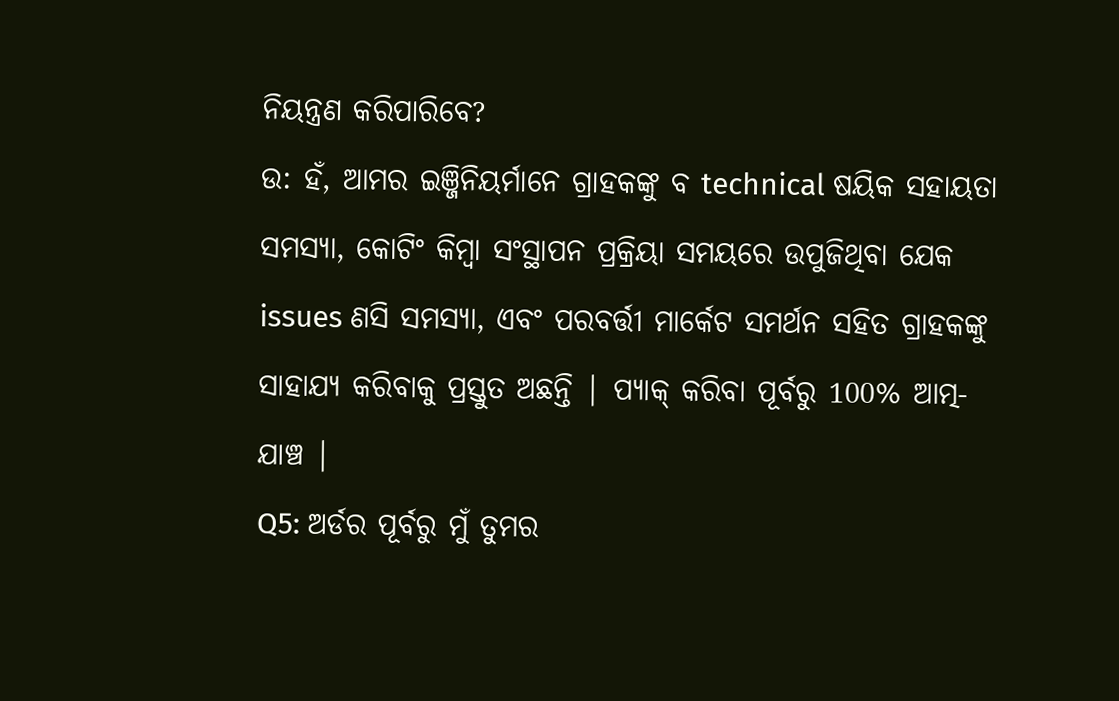ନିୟନ୍ତ୍ରଣ କରିପାରିବେ?
ଉ: ହଁ, ଆମର ଇଞ୍ଜିନିୟର୍ମାନେ ଗ୍ରାହକଙ୍କୁ ବ technical ଷୟିକ ସହାୟତା ସମସ୍ୟା, କୋଟିଂ କିମ୍ବା ସଂସ୍ଥାପନ ପ୍ରକ୍ରିୟା ସମୟରେ ଉପୁଜିଥିବା ଯେକ issues ଣସି ସମସ୍ୟା, ଏବଂ ପରବର୍ତ୍ତୀ ମାର୍କେଟ ସମର୍ଥନ ସହିତ ଗ୍ରାହକଙ୍କୁ ସାହାଯ୍ୟ କରିବାକୁ ପ୍ରସ୍ତୁତ ଅଛନ୍ତି | ପ୍ୟାକ୍ କରିବା ପୂର୍ବରୁ 100% ଆତ୍ମ-ଯାଞ୍ଚ |
Q5: ଅର୍ଡର ପୂର୍ବରୁ ମୁଁ ତୁମର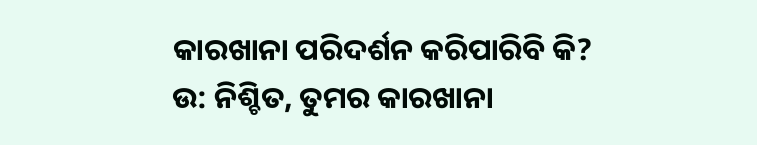କାରଖାନା ପରିଦର୍ଶନ କରିପାରିବି କି?
ଉ: ନିଶ୍ଚିତ, ତୁମର କାରଖାନା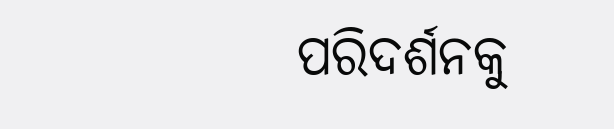ପରିଦର୍ଶନକୁ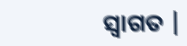ସ୍ୱାଗତ |